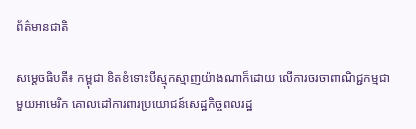ព័ត៌មានជាតិ

សម្តេចធិបតី៖ កម្ពុជា ខិតខំទោះបីស្មុកស្មាញយ៉ាងណាក៏ដោយ លើការចរចាពាណិជ្ជកម្មជាមួយអាមេរិក គោលដៅការពារប្រយោជន៍សេដ្ឋកិច្ចពលរដ្ឋ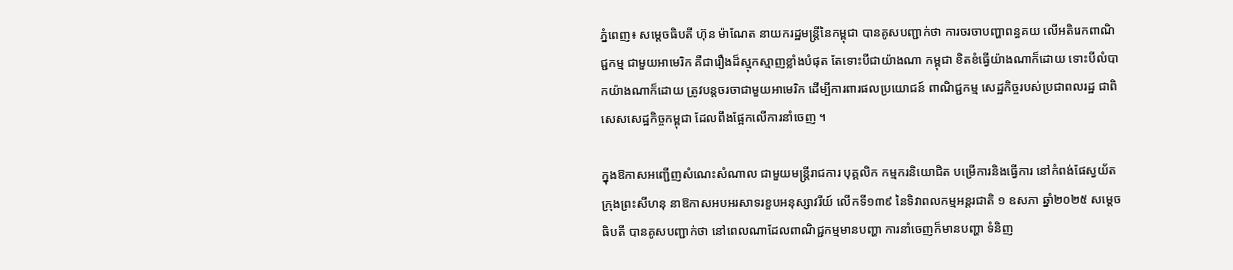ភ្នំពេញ៖ សម្តេចធិបតី ហ៊ុន ម៉ាណែត នាយករដ្ឋមន្ត្រីនៃកម្ពុជា បានគូសបញ្ជាក់ថា ការចរចាបញ្ហាពន្ធគយ លើអតិរេកពាណិជ្ជកម្ម ជាមួយអាមេរិក គឺជារឿងដ៏ស្មុកស្មាញខ្លាំងបំផុត តែទោះបីជាយ៉ាងណា កម្ពុជា ខិតខំធ្វើយ៉ាងណាក៏ដោយ ទោះបីលំបាកយ៉ាងណាក៏ដោយ ត្រូវបន្តចរចាជាមួយអាមេរិក ដើម្បីការពារផលប្រយោជន៍ ពាណិជ្ជកម្ម សេដ្ឋកិច្ចរបស់ប្រជាពលរដ្ឋ ជាពិសេសសេដ្ឋកិច្ចកម្ពុជា ដែលពឹងផ្អែកលើការនាំចេញ ។

ក្នុងឱកាសអញ្ជើញសំណេះសំណាល ជាមួយមន្ត្រីរាជការ បុគ្គលិក កម្មករនិយោជិត បម្រើការនិងធ្វើការ នៅកំពង់ផែស្វយ័តក្រុងព្រះសីហនុ នាឱកាសអបអរសាទរខួបអនុស្សាវរីយ៍ លើកទី១៣៩ នៃទិវាពលកម្មអន្តរជាតិ ១ ឧសភា ឆ្នាំ២០២៥ សម្តេចធិបតី បានគូសបញ្ជាក់ថា នៅពេលណាដែលពាណិជ្ជកម្មមានបញ្ហា ការនាំចេញក៏មានបញ្ហា ទំនិញ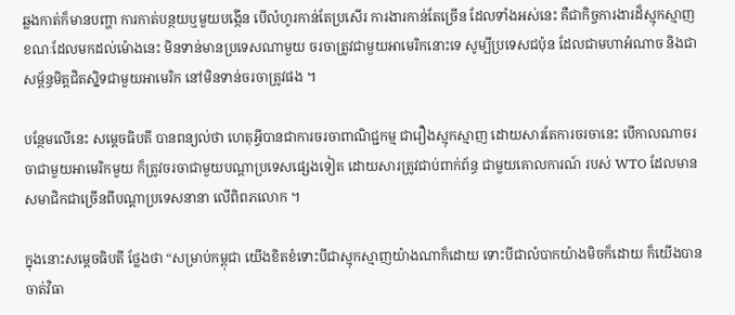ឆ្លងកាត់ក៏មានបញ្ហា ការកាត់បន្ថយឬមួយបង្កើន បើលំហូរកាន់តែប្រសើរ ការងារកាន់តែច្រើន ដែលទាំងអស់នេះ គឺជាកិច្ចការងារដ៏ស្មុកស្មាញ ខណៈដែលមកដល់ម៉ោងនេះ មិនទាន់មានប្រទេសណាមួយ ចរចាត្រូវជាមួយអាមេរិកនោះទេ សូម្បីប្រទេសជប៉ុន ដែលជាមហាអំណាច និងជាសម្ព័ន្ធមិត្តជិតស្និទជាមួយអាមេរិក នៅមិនទាន់ចរចាត្រូវផង ។

បន្ថែមលើនេះ សម្តេចធិបតី បានពន្យល់ថា ហេតុអ្វីបានជាការចរចាពាណិជ្ជកម្ម ជារឿងស្មុកស្មាញ ដោយសារតែការចរចានេះ បើកាលណាចរចាជាមួយអាមេរិកមួយ ក៏ត្រូវចរចាជាមួយបណ្តាប្រទេសផ្សេងទៀត ដោយសារត្រូវជាប់ពាក់ព័ន្ធ ជាមួយគោលការណ៍ របស់ WTO ដែលមានសមាជិកជាច្រើនពីបណ្តាប្រទេសនានា លើពិពភលោក ។

ក្នុងនោះសម្តេចធិបតី ថ្លែងថា “សម្រាប់កម្ពុជា យើងខិតខំទោះបីជាស្មុកស្មាញយ៉ាងណាក៏ដោយ ទោះបីជាលំបាកយ៉ាងមិចក៏ដោយ ក៏យើងបានចាត់វិធា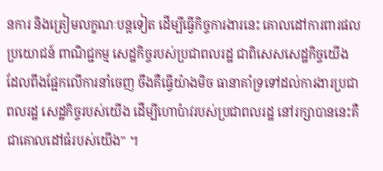នការ និងត្រៀមលក្ខណៈបន្តទៀត ដើម្បីធ្វើកិច្ចការងារនេះ គោលដៅការពារផលប្រយោជន៍ ពាណិជ្ជកម្ម សេដ្ឋកិច្ចរបស់ប្រជាពលរដ្ឋ ជាពិសេសសេដ្ឋកិច្ចយើង ដែលពឹងផ្អែកលើការនាំចេញ ចឹងគឺធ្វើយ៉ាងមិច ធានាគាំទ្រទៅដល់ការងារប្រជាពលរដ្ឋ សេដ្ឋកិច្ចរបស់យើង ដើម្បីហោប៉ាវរបស់ប្រជាពលរដ្ឋ នៅរក្សាបាននេះគឺជាគោលដៅធំរបស់យើង” ។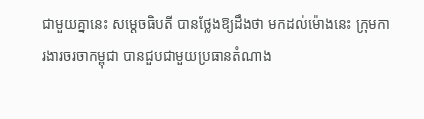ជាមួយគ្នានេះ សម្តេចធិបតី បានថ្លែងឱ្យដឹងថា មកដល់ម៉ោងនេះ ក្រុមការងារចរចាកម្ពុជា បានជួបជាមួយប្រធានតំណាង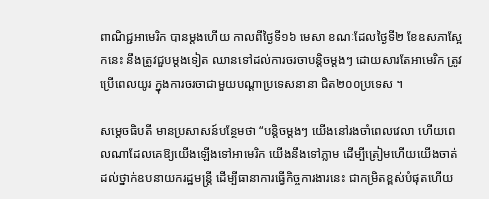ពាណិជ្ជអាមេរិក បានម្តងហើយ កាលពីថ្ងៃទី១៦ មេសា ខណៈដែលថ្ងៃទី២ ខែឧសភាស្អែកនេះ នឹងត្រូវជួបម្តងទៀត ឈានទៅដល់ការចរចាបន្តិចម្តងៗ ដោយសារតែអាមេរិក ត្រូវប្រើពេលយូរ ក្នុងការចរចាជាមួយបណ្តាប្រទេសនានា ជិត២០០ប្រទេស ។

សម្តេចធិបតី មានប្រសាសន៍បន្ថែមថា “បន្តិចម្តងៗ យើងនៅរងចាំពេលវេលា ហើយពេលណាដែលគេឱ្យយើងឡើងទៅអាមេរិក យើងនឹងទៅភ្លាម ដើម្បីត្រៀមហើយយើងចាត់ដល់ថ្នាក់ឧបនាយករដ្ឋមន្ត្រី ដើម្បីធានាការធ្វើកិច្ចការងារនេះ ជាកម្រិតខ្ពស់បំផុតហើយ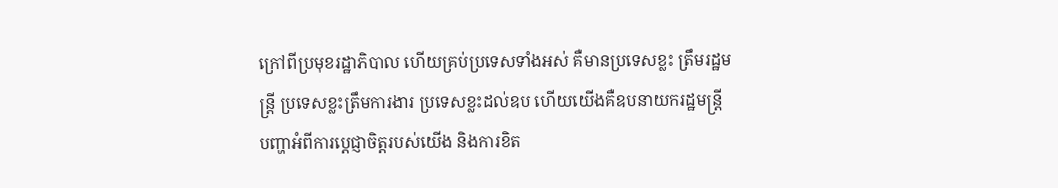ក្រៅពីប្រមុខរដ្ឋាភិបាល ហើយគ្រប់ប្រទេសទាំងអស់ គឺមានប្រទេសខ្លះ ត្រឹមរដ្ឋមន្ត្រី ប្រទេសខ្លះត្រឹមការងារ ប្រទេសខ្លះដល់ឧប ហើយយើងគឺឧបនាយករដ្ឋមន្ត្រី បញ្ហាអំពីការប្តេជ្ញាចិត្តរបស់យើង និងការខិត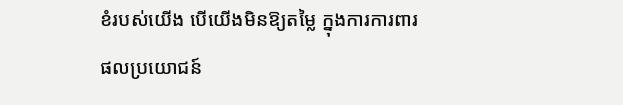ខំរបស់យើង បើយើងមិនឱ្យតម្លៃ ក្នុងការការពារផលប្រយោជន៍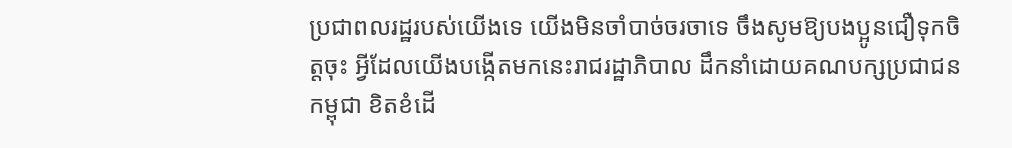ប្រជាពលរដ្ឋរបស់យើងទេ យើងមិនចាំបាច់ចរចាទេ ចឹងសូមឱ្យបងប្អូនជឿទុកចិត្តចុះ អ្វីដែលយើងបង្កើតមកនេះរាជរដ្ឋាភិបាល ដឹកនាំដោយគណបក្សប្រជាជនកម្ពុជា ខិតខំដើ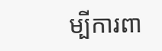ម្បីការពា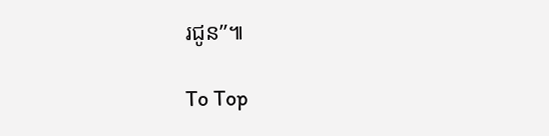រជូន”៕

To Top